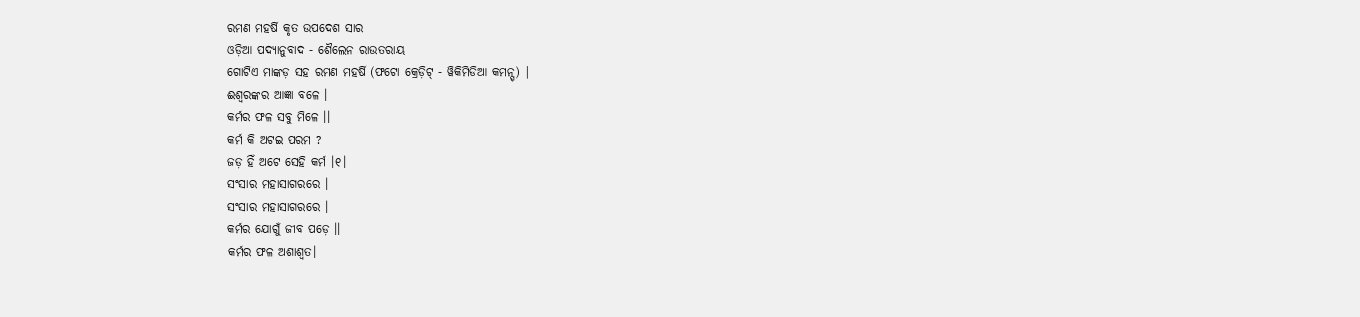ରମଣ ମହର୍ଷି କୃତ ଉପଦେଶ ସାର
ଓଡ଼ିଆ ପଦ୍ୟାନୁବାଦ - ଶୈଲେନ ରାଉତରାୟ
ଗୋଟିଏ ମାଙ୍କଡ଼ ସହ ରମଣ ମହର୍ଷି (ଫଟୋ କ୍ରେଡ଼ିଟ୍ - ୱିକିମିଡିଆ କମନ୍ସ୍) |
ଈଶ୍ୱରଙ୍କର ଆଜ୍ଞା ବଳେ ।
କର୍ମର ଫଳ ସବୁ ମିଳେ ।।
କର୍ମ କି ଅଟଇ ପରମ ?
ଜଡ଼ ହିଁ ଅଟେ ସେହି କର୍ମ ।୧।
ସଂସାର ମହାସାଗରରେ ।
ସଂସାର ମହାସାଗରରେ ।
କର୍ମର ଯୋଗୁଁ ଜୀବ ପଡ଼େ ।।
କର୍ମର ଫଳ ଅଶାଶ୍ୱତ।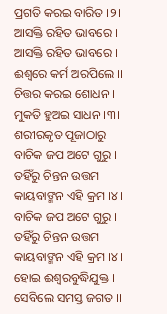ପ୍ରଗତି କରଇ ବାରିତ ।୨।
ଆସକ୍ତି ରହିତ ଭାବରେ ।
ଆସକ୍ତି ରହିତ ଭାବରେ ।
ଈଶ୍ୱରେ କର୍ମ ଅରପିଲେ ।।
ଚିତ୍ତର କରଇ ଶୋଧନ ।
ମୁକତି ହୁଅଇ ସାଧନ ।୩।
ଶରୀରକୃତ ପୂଜାଠାରୁ
ବାଚିକ ଜପ ଅଟେ ଗୁରୁ ।
ତହିଁରୁ ଚିନ୍ତନ ଉତ୍ତମ
କାୟବାଙ୍ମନ ଏହି କ୍ରମ ।୪।
ବାଚିକ ଜପ ଅଟେ ଗୁରୁ ।
ତହିଁରୁ ଚିନ୍ତନ ଉତ୍ତମ
କାୟବାଙ୍ମନ ଏହି କ୍ରମ ।୪।
ହୋଇ ଈଶ୍ୱରବୁଦ୍ଧିଯୁକ୍ତ ।
ସେବିଲେ ସମସ୍ତ ଜଗତ ।।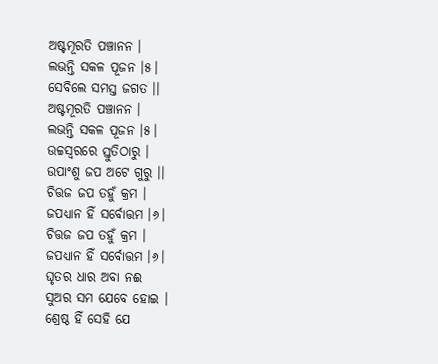ଅଷ୍ଟମୂରତି ପଞ୍ଚାନନ ।
ଲଭନ୍ତି ସକଳ ପୂଜନ ।୫।
ସେବିଲେ ସମସ୍ତ ଜଗତ ।।
ଅଷ୍ଟମୂରତି ପଞ୍ଚାନନ ।
ଲଭନ୍ତି ସକଳ ପୂଜନ ।୫।
ଉଚ୍ଚସ୍ୱରରେ ସ୍ତୁତିଠାରୁ ।
ଉପାଂଶୁ ଜପ ଅଟେ ଗୁରୁ ।।
ଚିତ୍ତଜ ଜପ ତହୁଁ କ୍ରମ ।
ଜପଧ୍ୟାନ ହିଁ ସର୍ବୋତ୍ତମ ।୬।
ଚିତ୍ତଜ ଜପ ତହୁଁ କ୍ରମ ।
ଜପଧ୍ୟାନ ହିଁ ସର୍ବୋତ୍ତମ ।୬।
ଘୃତର ଧାର ଅବା ନଈ
ସୁଅର ସମ ଯେବେ ହୋଇ ।
ଶ୍ରେଷ୍ଠ ହିଁ ସେହି ଯେ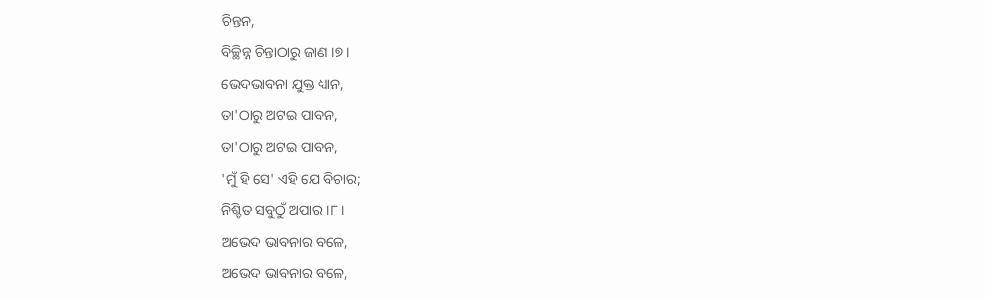ଚିନ୍ତନ,
ବିଚ୍ଛିନ୍ନ ଚିନ୍ତାଠାରୁ ଜାଣ ।୭।
ଭେଦଭାବନା ଯୁକ୍ତ ଧ୍ୟାନ,
ତା'ଠାରୁ ଅଟଇ ପାବନ,
ତା'ଠାରୁ ଅଟଇ ପାବନ,
'ମୁଁ ହି ସେ' ଏହି ଯେ ବିଚାର;
ନିଶ୍ଚିତ ସବୁଠୁଁ ଅପାର ।୮।
ଅଭେଦ ଭାବନାର ବଳେ,
ଅଭେଦ ଭାବନାର ବଳେ,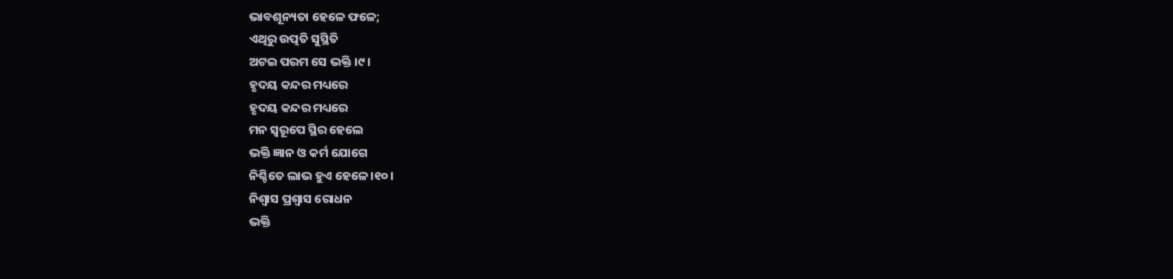ଭାବଶୂନ୍ୟତା ହେଳେ ଫଳେ;
ଏଥିରୁ ଉତ୍ପତି ସୁସ୍ଥିତି
ଅଟଇ ପରମ ସେ ଭକ୍ତି ।୯।
ହୃଦୟ କନ୍ଦର ମଧ୍ୟରେ
ହୃଦୟ କନ୍ଦର ମଧ୍ୟରେ
ମନ ସ୍ୱରୂପେ ସ୍ଥିର ହେଲେ
ଭକ୍ତି ଜ୍ଞାନ ଓ କର୍ମ ଯୋଗେ
ନିଶ୍ଚିତେ ଲାଭ ହୁଏ ହେଳେ ।୧୦।
ନିଶ୍ୱାସ ପ୍ରଶ୍ୱାସ ରୋଧନ
ଭକ୍ତି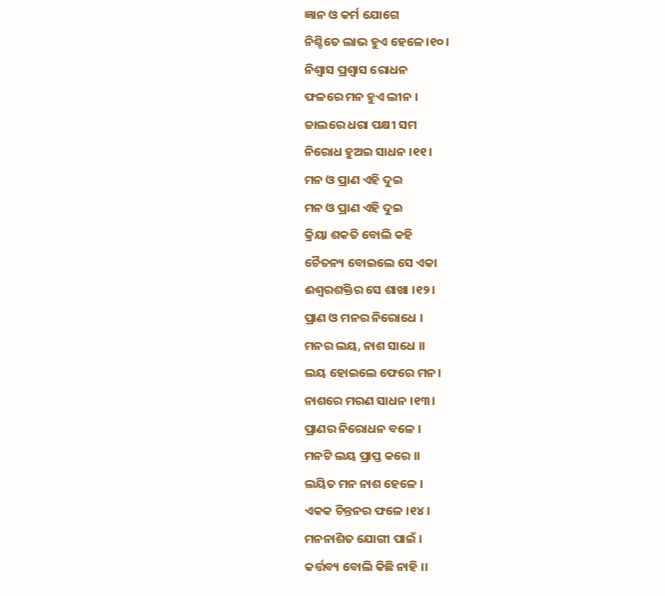ଜ୍ଞାନ ଓ କର୍ମ ଯୋଗେ
ନିଶ୍ଚିତେ ଲାଭ ହୁଏ ହେଳେ ।୧୦।
ନିଶ୍ୱାସ ପ୍ରଶ୍ୱାସ ରୋଧନ
ଫଳରେ ମନ ହୁଏ ଲୀନ ।
ଜାଲରେ ଧରା ପକ୍ଷୀ ସମ
ନିରୋଧ ହୁଅଇ ସାଧନ ।୧୧।
ମନ ଓ ପ୍ରାଣ ଏହି ଦୁଇ
ମନ ଓ ପ୍ରାଣ ଏହି ଦୁଇ
କ୍ରିୟା ଶକତି ବୋଲି କହି
ଚୈତନ୍ୟ ବୋଇଲେ ସେ ଏକା
ଈଶ୍ୱରଶକ୍ତିର ସେ ଶାଖା ।୧୨।
ପ୍ରାଣ ଓ ମନର ନିରୋଧେ ।
ମନର ଲୟ, ନାଶ ସାଧେ ।।
ଲୟ ହୋଇଲେ ଫେରେ ମନ।
ନାଶରେ ମରଣ ସାଧନ ।୧୩।
ପ୍ରାଣର ନିରୋଧନ ବଳେ ।
ମନଟି ଲୟ ପ୍ରାପ୍ତ କରେ ।।
ଲୟିତ ମନ ନାଶ ହେଳେ ।
ଏକକ ଚିନ୍ତନର ଫଳେ ।୧୪।
ମନନାଶିତ ଯୋଗୀ ପାଇଁ ।
କର୍ତ୍ତବ୍ୟ ବୋଲି କିଛି ନାହି ।।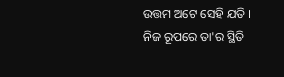ଉତ୍ତମ ଅଟେ ସେହି ଯତି ।
ନିଜ ରୂପରେ ତା'ର ସ୍ଥିତି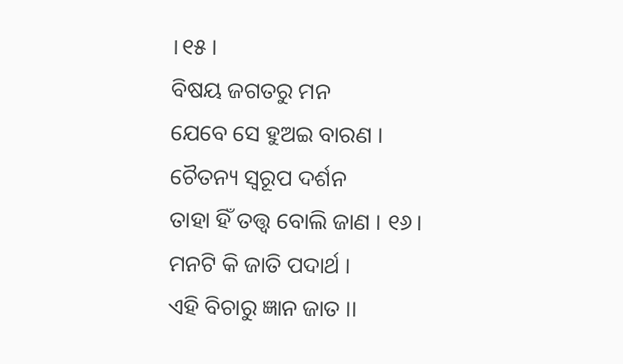।୧୫।
ବିଷୟ ଜଗତରୁ ମନ
ଯେବେ ସେ ହୁଅଇ ବାରଣ ।
ଚୈତନ୍ୟ ସ୍ୱରୂପ ଦର୍ଶନ
ତାହା ହିଁ ତତ୍ତ୍ୱ ବୋଲି ଜାଣ । ୧୬।
ମନଟି କି ଜାତି ପଦାର୍ଥ ।
ଏହି ବିଚାରୁ ଜ୍ଞାନ ଜାତ ।।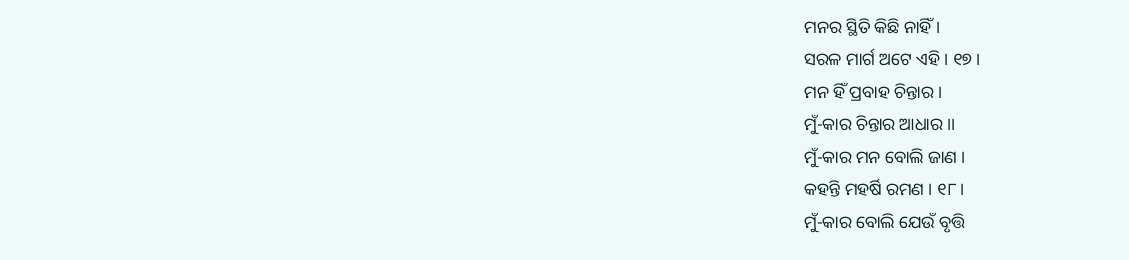ମନର ସ୍ଥିତି କିଛି ନାହିଁ ।
ସରଳ ମାର୍ଗ ଅଟେ ଏହି । ୧୭ ।
ମନ ହିଁ ପ୍ରବାହ ଚିନ୍ତାର ।
ମୁଁ-କାର ଚିନ୍ତାର ଆଧାର ।।
ମୁଁ-କାର ମନ ବୋଲି ଜାଣ ।
କହନ୍ତି ମହର୍ଷି ରମଣ । ୧୮।
ମୁଁ-କାର ବୋଲି ଯେଉଁ ବୃତ୍ତି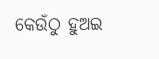କେଉଁଠୁ ହୁଅଇ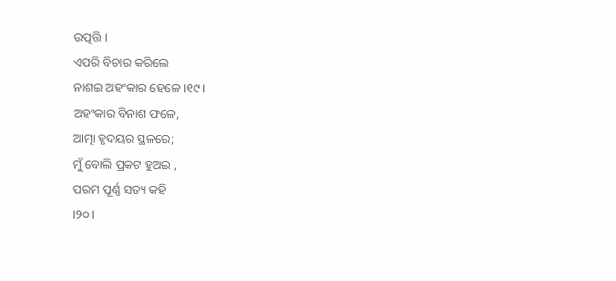ଉତ୍ପତ୍ତି ।
ଏପରି ବିଚାର କରିଲେ
ନାଶଇ ଅହଂକାର ହେଳେ ।୧୯।
ଅହଂକାର ବିନାଶ ଫଳେ,
ଆତ୍ମା ହୃଦୟର ସ୍ଥଳରେ;
ମୁଁ ବୋଲି ପ୍ରକଟ ହୁଅଇ ,
ପରମ ପୂର୍ଣ୍ଣ ସତ୍ୟ କହି
।୨୦।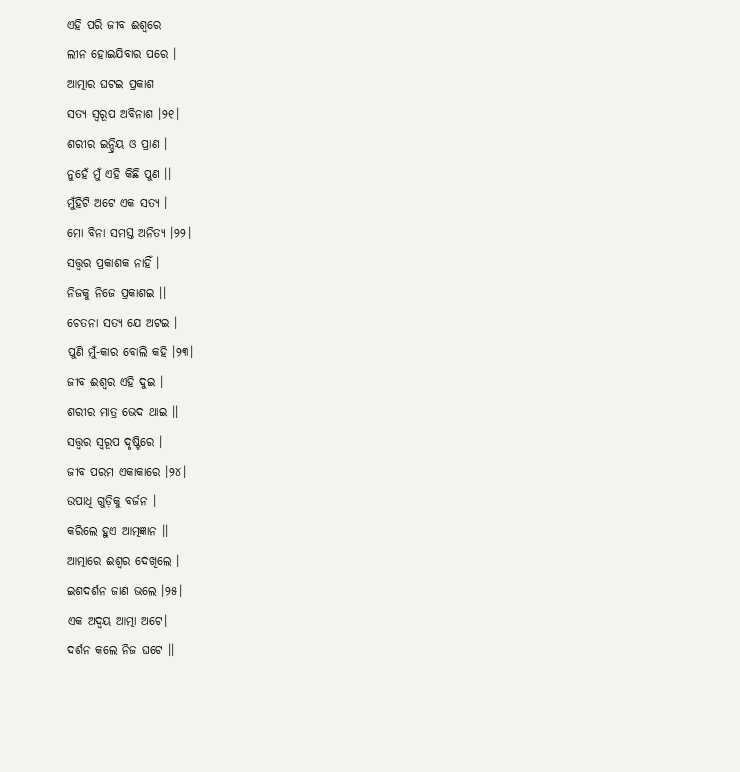ଏହି ପରି ଜୀବ ଈଶ୍ୱରେ
ଲୀନ ହୋଇଯିବାର ପରେ ।
ଆତ୍ମାର ଘଟଇ ପ୍ରକାଶ
ସତ୍ୟ ସ୍ୱରୂପ ଅବିନାଶ ।୨୧।
ଶରୀର ଇନ୍ଦ୍ରିୟ ଓ ପ୍ରାଣ ।
ନୁହେଁ ମୁଁ ଏହି କିଛି ପୁଣ ।।
ମୁଁହିଟି ଅଟେ ଏକ ସତ୍ୟ ।
ମୋ ବିନା ସମସ୍ତ ଅନିତ୍ୟ ।୨୨।
ସତ୍ତ୍ୱର ପ୍ରକାଶକ ନାହିଁ ।
ନିଜକୁ ନିଜେ ପ୍ରକାଶଇ ।।
ଚେତନା ସତ୍ୟ ଯେ ଅଟଇ ।
ପୁଣି ମୁଁ-କାର ବୋଲି କହି ।୨୩।
ଜୀବ ଈଶ୍ୱର ଏହି ଦୁଇ ।
ଶରୀର ମାତ୍ର ଭେଦ ଥାଇ ।।
ସତ୍ତ୍ୱର ସ୍ୱରୂପ ଦୃଷ୍ଟିରେ ।
ଜୀବ ପରମ ଏକାକାରେ ।୨୪।
ଉପାଧି ଗୁଡ଼ିକୁ ବର୍ଜନ ।
କରିଲେ ହୁଏ ଆତ୍ମଜ୍ଞାନ ।।
ଆତ୍ମାରେ ଈଶ୍ୱର ଦେଖିଲେ ।
ଇଶଦର୍ଶନ ଜାଣ ଭଲେ ।୨୫।
ଏକ ଅଦ୍ୱୟ ଆତ୍ମା ଅଟେ।
ଦର୍ଶନ କଲେ ନିଜ ଘଟେ ।।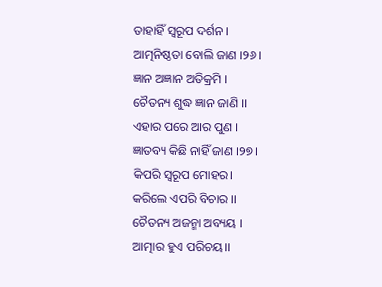ତାହାହିଁ ସ୍ୱରୂପ ଦର୍ଶନ ।
ଆତ୍ମନିଷ୍ଠତା ବୋଲି ଜାଣ ।୨୬।
ଜ୍ଞାନ ଅଜ୍ଞାନ ଅତିକ୍ରମି ।
ଚୈତନ୍ୟ ଶୁଦ୍ଧ ଜ୍ଞାନ ଜାଣି ।।
ଏହାର ପରେ ଆର ପୁଣ ।
ଜ୍ଞାତବ୍ୟ କିଛି ନାହିଁ ଜାଣ ।୨୭।
କିପରି ସ୍ୱରୂପ ମୋହର।
କରିଲେ ଏପରି ବିଚାର ।।
ଚୈତନ୍ୟ ଅଜନ୍ମା ଅବ୍ୟୟ ।
ଆତ୍ମାର ହୁଏ ପରିଚୟ।।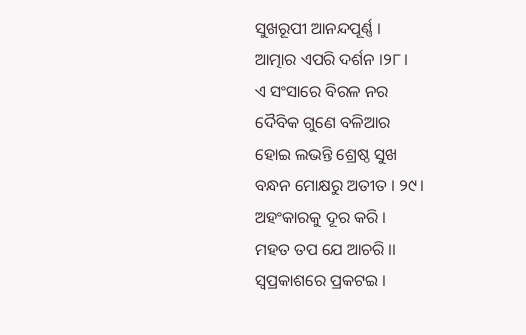ସୁଖରୂପୀ ଆନନ୍ଦପୂର୍ଣ୍ଣ ।
ଆତ୍ମାର ଏପରି ଦର୍ଶନ ।୨୮।
ଏ ସଂସାରେ ବିରଳ ନର
ଦୈବିକ ଗୁଣେ ବଳିଆର
ହୋଇ ଲଭନ୍ତି ଶ୍ରେଷ୍ଠ ସୁଖ
ବନ୍ଧନ ମୋକ୍ଷରୁ ଅତୀତ । ୨୯।
ଅହଂକାରକୁ ଦୂର କରି ।
ମହତ ତପ ଯେ ଆଚରି ।।
ସ୍ୱପ୍ରକାଶରେ ପ୍ରକଟଇ ।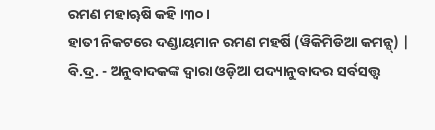ରମଣ ମହାୠଷି କହି ।୩୦।
ହାତୀ ନିକଟରେ ଦଣ୍ଡାୟମାନ ରମଣ ମହର୍ଷି (ୱିକିମିଡିଆ କମନ୍ସ୍) |
ବି.ଦ୍ର. - ଅନୁବାଦକଙ୍କ ଦ୍ୱାରା ଓଡ଼ିଆ ପଦ୍ୟାନୁବାଦର ସର୍ବସତ୍ତ୍ୱ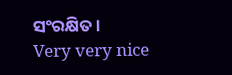ସଂରକ୍ଷିତ ।
Very very nice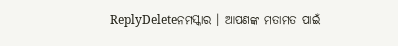ReplyDeleteନମସ୍କାର । ଆପଣଙ୍କ ମତାମତ ପାଇଁ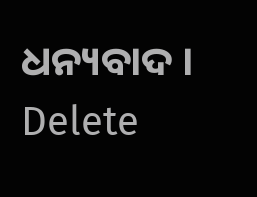ଧନ୍ୟବାଦ ।
Delete